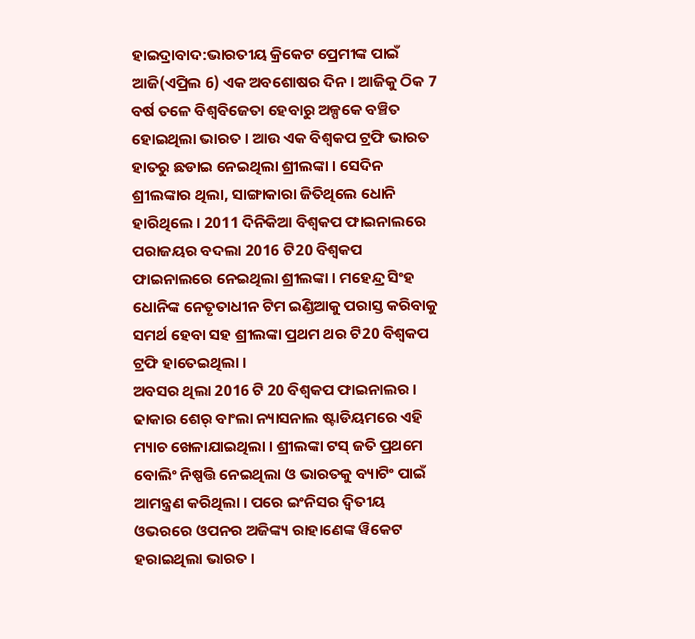ହାଇଦ୍ରାବାଦ:ଭାରତୀୟ କ୍ରିକେଟ ପ୍ରେମୀଙ୍କ ପାଇଁ ଆଜି(ଏପ୍ରିଲ 6) ଏକ ଅବଶୋଷର ଦିନ । ଆଜିକୁ ଠିକ 7 ବର୍ଷ ତଳେ ବିଶ୍ବବିଜେତା ହେବାରୁ ଅଳ୍ପକେ ବଞ୍ଚିତ ହୋଇଥିଲା ଭାରତ । ଆଉ ଏକ ବିଶ୍ବକପ ଟ୍ରଫି ଭାରତ ହାତରୁ ଛଡାଇ ନେଇଥିଲା ଶ୍ରୀଲଙ୍କା । ସେଦିନ ଶ୍ରୀଲଙ୍କାର ଥିଲା, ସାଙ୍ଗାକାରା ଜିତିଥିଲେ ଧୋନି ହାରିଥିଲେ । 2011 ଦିନିକିଆ ବିଶ୍ବକପ ଫାଇନାଲରେ ପରାଜୟର ବଦଲା 2016 ଟି20 ବିଶ୍ବକପ ଫାଇନାଲରେ ନେଇଥିଲା ଶ୍ରୀଲଙ୍କା । ମହେନ୍ଦ୍ର ସିଂହ ଧୋନିଙ୍କ ନେତୃତାଧୀନ ଟିମ ଇଣ୍ଡିଆକୁ ପରାସ୍ତ କରିବାକୁ ସମର୍ଥ ହେବା ସହ ଶ୍ରୀଲଙ୍କା ପ୍ରଥମ ଥର ଟି20 ବିଶ୍ବକପ ଟ୍ରଫି ହାତେଇଥିଲା ।
ଅବସର ଥିଲା 2016 ଟି 20 ବିଶ୍ବକପ ଫାଇନାଲର । ଢାକାର ଶେର୍ ବାଂଲା ନ୍ୟାସନାଲ ଷ୍ଟାଡିୟମରେ ଏହି ମ୍ୟାଚ ଖେଳାଯାଇଥିଲା । ଶ୍ରୀଲଙ୍କା ଟସ୍ ଜତି ପ୍ରଥମେ ବୋଲିଂ ନିଷ୍ପତ୍ତି ନେଇଥିଲା ଓ ଭାରତକୁ ବ୍ୟାଟିଂ ପାଇଁ ଆମନ୍ତ୍ରଣ କରିଥିଲା । ପରେ ଇଂନିସର ଦ୍ବିତୀୟ ଓଭରରେ ଓପନର ଅଜିଙ୍କ୍ୟ ରାହାଣେଙ୍କ ୱିକେଟ ହରାଇଥିଲା ଭାରତ ।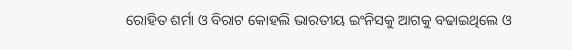ରୋହିତ ଶର୍ମା ଓ ବିରାଟ କୋହଲି ଭାରତୀୟ ଇଂନିସକୁ ଆଗକୁ ବଢାଇଥିଲେ ଓ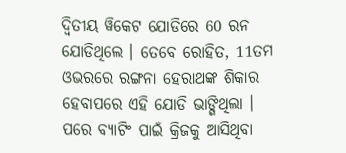ଦ୍ବିତୀୟ ୱିକେଟ ଯୋଡିରେ 60 ରନ ଯୋଡିଥିଲେ । ତେବେ ରୋହିତ, 11ତମ ଓଭରରେ ରଙ୍ଗନା ହେରାଥଙ୍କ ଶିକାର ହେବାପରେ ଏହି ଯୋଡି ଭାଙ୍ଗିଥିଲା । ପରେ ବ୍ୟାଟିଂ ପାଇଁ କ୍ରିଜକୁ ଆସିଥିବା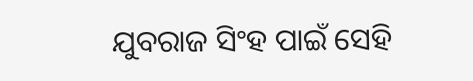ଯୁବରାଜ ସିଂହ ପାଇଁ ସେହି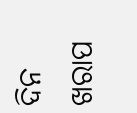ଦିନ ଖରାପ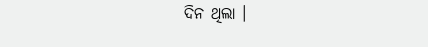ଦିନ ଥିଲା ।